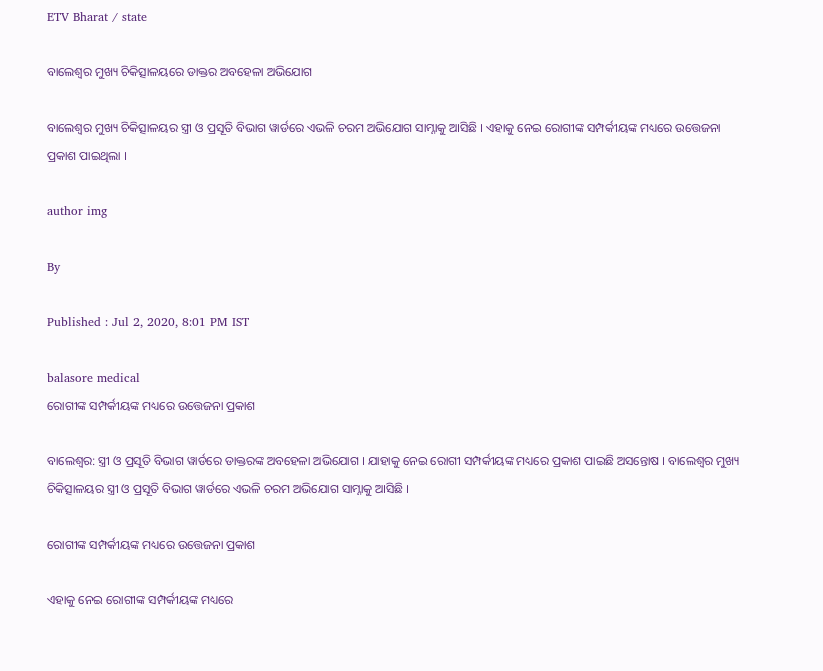ETV Bharat / state

ବାଲେଶ୍ଵର ମୁଖ୍ୟ ଚିକିତ୍ସାଳୟରେ ଡାକ୍ତର ଅବହେଳା ଅଭିଯୋଗ

ବାଲେଶ୍ଵର ମୁଖ୍ୟ ଚିକିତ୍ସାଳୟର ସ୍ତ୍ରୀ ଓ ପ୍ରସୂତି ବିଭାଗ ୱାର୍ଡରେ ଏଭଳି ଚରମ ଅଭିଯୋଗ ସାମ୍ନାକୁ ଆସିଛି । ଏହାକୁ ନେଇ ରୋଗୀଙ୍କ ସମ୍ପର୍କୀୟଙ୍କ ମଧ୍ୟରେ ଉତ୍ତେଜନା ପ୍ରକାଶ ପାଇଥିଲା ।

author img

By

Published : Jul 2, 2020, 8:01 PM IST

balasore medical
ରୋଗୀଙ୍କ ସମ୍ପର୍କୀୟଙ୍କ ମଧ୍ୟରେ ଉତ୍ତେଜନା ପ୍ରକାଶ

ବାଲେଶ୍ଵର: ସ୍ତ୍ରୀ ଓ ପ୍ରସୂତି ବିଭାଗ ୱାର୍ଡରେ ଡାକ୍ତରଙ୍କ ଅବହେଳା ଅଭିଯୋଗ । ଯାହାକୁ ନେଇ ରୋଗୀ ସମ୍ପର୍କୀୟଙ୍କ ମଧ୍ୟରେ ପ୍ରକାଶ ପାଇଛି ଅସନ୍ତୋଷ । ବାଲେଶ୍ଵର ମୁଖ୍ୟ ଚିକିତ୍ସାଳୟର ସ୍ତ୍ରୀ ଓ ପ୍ରସୂତି ବିଭାଗ ୱାର୍ଡରେ ଏଭଳି ଚରମ ଅଭିଯୋଗ ସାମ୍ନାକୁ ଆସିଛି ।

ରୋଗୀଙ୍କ ସମ୍ପର୍କୀୟଙ୍କ ମଧ୍ୟରେ ଉତ୍ତେଜନା ପ୍ରକାଶ

ଏହାକୁ ନେଇ ରୋଗୀଙ୍କ ସମ୍ପର୍କୀୟଙ୍କ ମଧ୍ୟରେ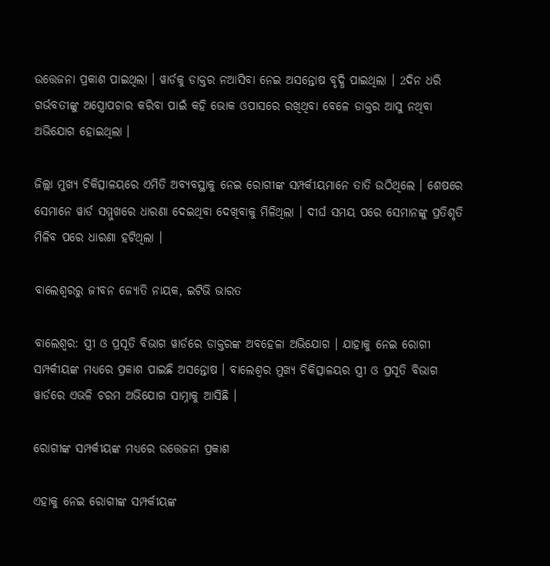ଉତ୍ତେଜନା ପ୍ରକାଶ ପାଇଥିଲା । ୱାର୍ଡକୁ ଡାକ୍ତର ନଆସିବା ନେଇ ଅସନ୍ତୋଷ ବୃଦ୍ଧି ପାଇଥିଲା । 2ଦିନ ଧରି ଗର୍ଭବତୀଙ୍କୁ ଅସ୍ତ୍ରୋପଚାର କରିବା ପାଇଁ କହି ଭୋକ ଓପାସରେ ରଖିଥିବା ବେଳେ ଡାକ୍ତର ଆସୁ ନଥିବା ଅଭିଯୋଗ ହୋଇଥିଲା ।

ଜିଲ୍ଲା ମୁଖ୍ୟ ଚିକିତ୍ସାଳୟରେ ଏମିତି ଅବ୍ୟବସ୍ଥାକୁ ନେଇ ରୋଗୀଙ୍କ ସମ୍ପର୍କୀୟମାନେ ତାତି ଉଠିଥିଲେ । ଶେଷରେ ସେମାନେ ୱାର୍ଡ ସମ୍ମୁଖରେ ଧାରଣା ଦେଇଥିବା ଦେଖିବାକୁ ମିଳିଥିଲା । ଦୀର୍ଘ ସମୟ ପରେ ସେମାନଙ୍କୁ ପ୍ରତିଶୃତି ମିଳିବ ପରେ ଧାରଣା ହଟିଥିଲା ।

ବାଲେଶ୍ବରରୁ ଜୀବନ ଜ୍ୟୋତି ନାୟକ, ଇଟିଭି ଭାରତ

ବାଲେଶ୍ଵର: ସ୍ତ୍ରୀ ଓ ପ୍ରସୂତି ବିଭାଗ ୱାର୍ଡରେ ଡାକ୍ତରଙ୍କ ଅବହେଳା ଅଭିଯୋଗ । ଯାହାକୁ ନେଇ ରୋଗୀ ସମ୍ପର୍କୀୟଙ୍କ ମଧ୍ୟରେ ପ୍ରକାଶ ପାଇଛି ଅସନ୍ତୋଷ । ବାଲେଶ୍ଵର ମୁଖ୍ୟ ଚିକିତ୍ସାଳୟର ସ୍ତ୍ରୀ ଓ ପ୍ରସୂତି ବିଭାଗ ୱାର୍ଡରେ ଏଭଳି ଚରମ ଅଭିଯୋଗ ସାମ୍ନାକୁ ଆସିଛି ।

ରୋଗୀଙ୍କ ସମ୍ପର୍କୀୟଙ୍କ ମଧ୍ୟରେ ଉତ୍ତେଜନା ପ୍ରକାଶ

ଏହାକୁ ନେଇ ରୋଗୀଙ୍କ ସମ୍ପର୍କୀୟଙ୍କ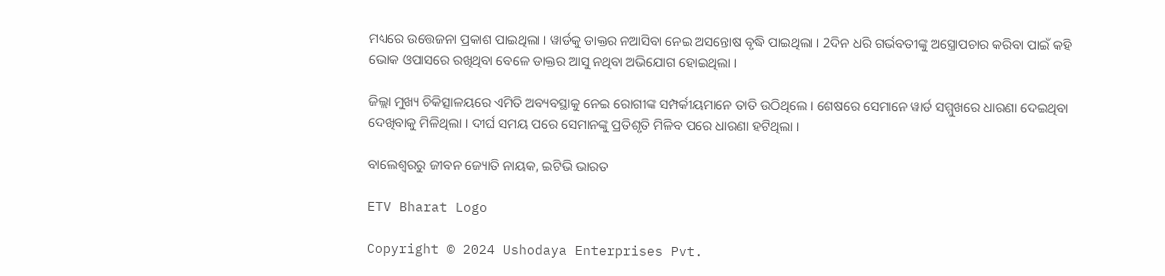ମଧ୍ୟରେ ଉତ୍ତେଜନା ପ୍ରକାଶ ପାଇଥିଲା । ୱାର୍ଡକୁ ଡାକ୍ତର ନଆସିବା ନେଇ ଅସନ୍ତୋଷ ବୃଦ୍ଧି ପାଇଥିଲା । 2ଦିନ ଧରି ଗର୍ଭବତୀଙ୍କୁ ଅସ୍ତ୍ରୋପଚାର କରିବା ପାଇଁ କହି ଭୋକ ଓପାସରେ ରଖିଥିବା ବେଳେ ଡାକ୍ତର ଆସୁ ନଥିବା ଅଭିଯୋଗ ହୋଇଥିଲା ।

ଜିଲ୍ଲା ମୁଖ୍ୟ ଚିକିତ୍ସାଳୟରେ ଏମିତି ଅବ୍ୟବସ୍ଥାକୁ ନେଇ ରୋଗୀଙ୍କ ସମ୍ପର୍କୀୟମାନେ ତାତି ଉଠିଥିଲେ । ଶେଷରେ ସେମାନେ ୱାର୍ଡ ସମ୍ମୁଖରେ ଧାରଣା ଦେଇଥିବା ଦେଖିବାକୁ ମିଳିଥିଲା । ଦୀର୍ଘ ସମୟ ପରେ ସେମାନଙ୍କୁ ପ୍ରତିଶୃତି ମିଳିବ ପରେ ଧାରଣା ହଟିଥିଲା ।

ବାଲେଶ୍ବରରୁ ଜୀବନ ଜ୍ୟୋତି ନାୟକ, ଇଟିଭି ଭାରତ

ETV Bharat Logo

Copyright © 2024 Ushodaya Enterprises Pvt.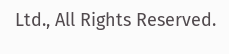Ltd., All Rights Reserved.